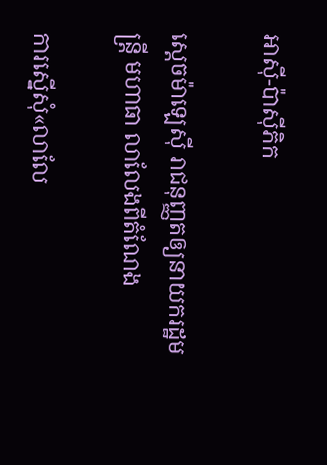អាស៊ី-ប៉ាស៊ីភិក

ស្តេចម៉ាឡេស៊ី រាជនុញ្ញតឲ្យនាយករដ្ឋមន្ត្រី មហាធា លាលែងពីតំណែង

ការស្នើសុំ«លាលែ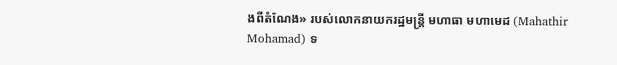ងពីតំណែង» របស់លោកនាយករដ្ឋមន្ត្រី មហាធា មហាមេដ (Mahathir Mohamad) ទ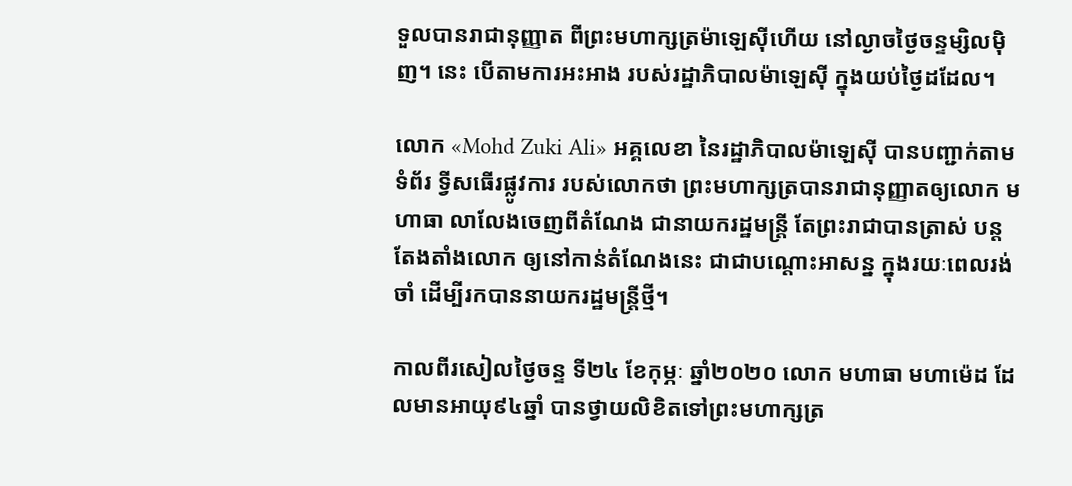ទួលបានរាជានុញ្ញាត ពីព្រះមហាក្សត្រម៉ាឡេស៊ីហើយ នៅល្ងាចថ្ងៃចន្ទម្សិលម៉ិញ។ នេះ បើតាមការអះអាង របស់រដ្ឋាភិបាលម៉ាឡេស៊ី ក្នុងយប់ថ្ងៃដដែល។

លោក «Mohd Zuki Ali» អគ្គលេខា នៃរដ្ឋាភិបាលម៉ាឡេស៊ី បានបញ្ជាក់តាមទំព័រ ទ្វីសធើរផ្លូវការ របស់លោកថា ព្រះមហាក្សត្របានរាជានុញ្ញាតឲ្យលោក មហាធា លាលែងចេញពីតំណែង ជានាយករដ្ឋមន្ត្រី តែព្រះរាជាបានត្រាស់ បន្តតែងតាំងលោក ឲ្យនៅកាន់តំណែងនេះ ជាជាបណ្ដោះអាសន្ន ក្នុងរយៈពេលរង់ចាំ ដើម្បីរកបាននាយករដ្ឋមន្ត្រីថ្មី។

កាលពីរសៀលថ្ងៃចន្ទ ទី២៤ ខែកុម្ភៈ ឆ្នាំ២០២០ លោក មហាធា មហាម៉េដ ដែលមានអាយុ៩៤ឆ្នាំ បានថ្វាយលិខិតទៅព្រះមហាក្សត្រ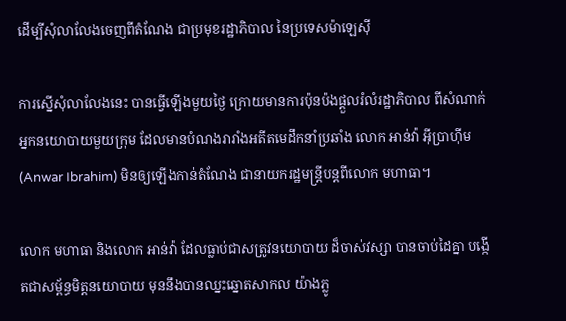ដើម្បីសុំលាលែងចេញពីតំណែង ជាប្រមុខរដ្ឋាភិបាល នៃប្រទេសម៉ាឡេស៊ី

ការស្នើសុំលាលែងនេះ បានធ្វើឡើងមួយថ្ងៃ ក្រោយមានការប៉ុនប៉ងផ្តួលរំលំរដ្ឋាភិបាល ពីសំណាក់អ្នកនយោបាយមួយក្រុម ដែលមានបំណងរារាំងអតីតមេដឹកនាំប្រឆាំង លោក អាន់វ៉ា អ៊ីប្រាហ៊ីម (Anwar Ibrahim) មិនឲ្យឡើងកាន់តំណែង ជានាយករដ្ឋមន្ត្រីបន្តពីលោក មហាធា។

លោក មហាធា និងលោក អាន់វ៉ា ដែលធ្លាប់ជាសត្រូវនយោបាយ ដ៏ចាស់វស្សា បានចាប់ដៃគ្នា បង្កើតជាសម្ព័ន្ធមិត្តនយោបាយ មុននឹងបានឈ្នះឆ្នោតសាកល យ៉ាងភ្លូ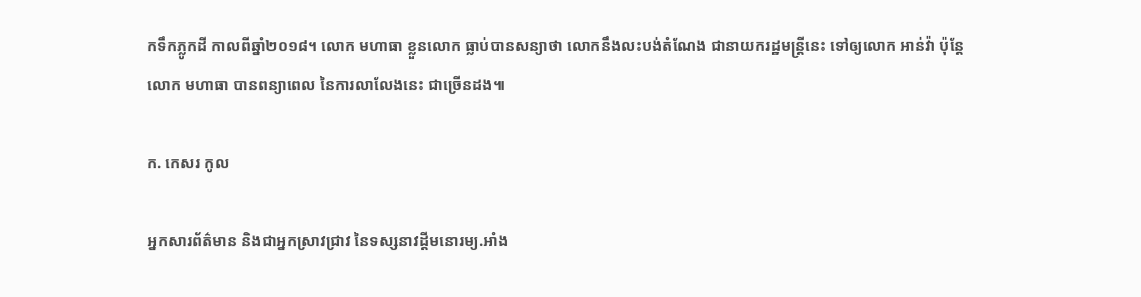កទឹកភ្លូកដី កាលពីឆ្នាំ២០១៨។ លោក មហាធា ខ្លួនលោក ធ្លាប់បានសន្យាថា លោកនឹងលះបង់តំណែង ជានាយករដ្ឋមន្ត្រីនេះ ទៅឲ្យលោក អាន់វ៉ា ប៉ុន្តែលោក មហាធា បានពន្យាពេល នៃការលាលែងនេះ ជាច្រើនដង៕

ក. កេសរ កូល

អ្នកសារព័ត៌មាន និងជាអ្នកស្រាវជ្រាវ នៃទស្សនាវដ្ដីមនោរម្យ.អាំង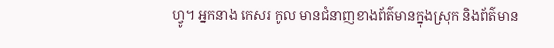ហ្វូ។ អ្នកនាង កេសរ កូល មានជំនាញខាងព័ត៌មានក្នុងស្រុក និងព័ត៌មាន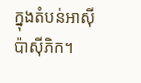ក្នុងតំបន់អាស៊ី ប៉ាស៊ីភិក។